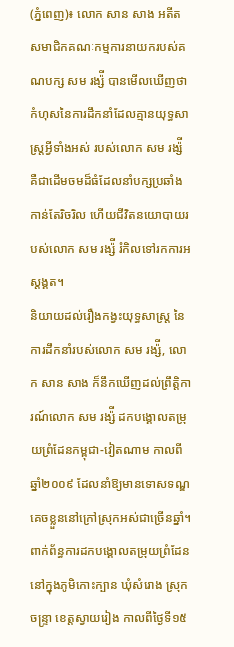(ភ្នំពេញ)៖ លោក សាន សាង អតីតសមាជិកគណៈកម្មការនាយករបស់គណបក្ស សម រង្ស៉ី បានមើលឃើញថា កំហុសនៃការដឹកនាំដែលគ្មានយុទ្ធសាស្ត្រអ្វីទាំងអស់ របស់លោក សម រង្ស៉ី គឺជាដើមចមដ៏ធំដែលនាំបក្សប្រឆាំងកាន់តែរិចរិល ហើយជីវិតនយោបាយរបស់លោក សម រង្ស៉ី រំកិលទៅរកការអស្តង្គត។
និយាយដល់រឿងកង្វះយុទ្ធសាស្ត្រ នៃការដឹកនាំរបស់លោក សម រង្ស៉ី, លោក សាន សាង ក៏នឹកឃើញដល់ព្រឹត្តិការណ៍លោក សម រង្ស៉ី ដកបង្គោលតម្រុយព្រំដែនកម្ពុជា-វៀតណាម កាលពីឆ្នាំ២០០៩ ដែលនាំឱ្យមានទោសទណ្ឌគេចខ្លួននៅក្រៅស្រុកអស់ជាច្រើនឆ្នាំ។
ពាក់ព័ន្ធការដកបង្គោលតម្រុយព្រំដែន នៅក្នុងភូមិកោះក្បាន ឃុំសំរោង ស្រុកចន្ទ្រា ខេត្តស្វាយរៀង កាលពីថ្ងៃទី១៥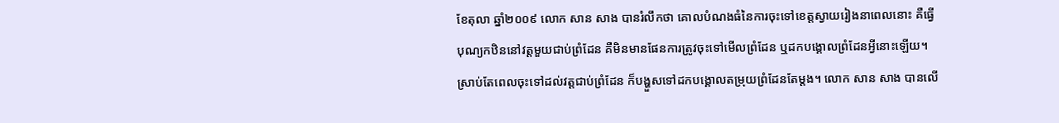ខែតុលា ឆ្នាំ២០០៩ លោក សាន សាង បានរំលឹកថា គោលបំណងធំនៃការចុះទៅខេត្តស្វាយរៀងនាពេលនោះ គឺធ្វើបុណ្យកឋិននៅវត្តមួយជាប់ព្រំដែន គឺមិនមានផែនការត្រូវចុះទៅមើលព្រំដែន ឬដកបង្គោលព្រំដែនអ្វីនោះឡើយ។
ស្រាប់តែពេលចុះទៅដល់វត្តជាប់ព្រំដែន ក៏បង្ហួសទៅដកបង្គោលតម្រុយព្រំដែនតែម្តង។ លោក សាន សាង បានលើ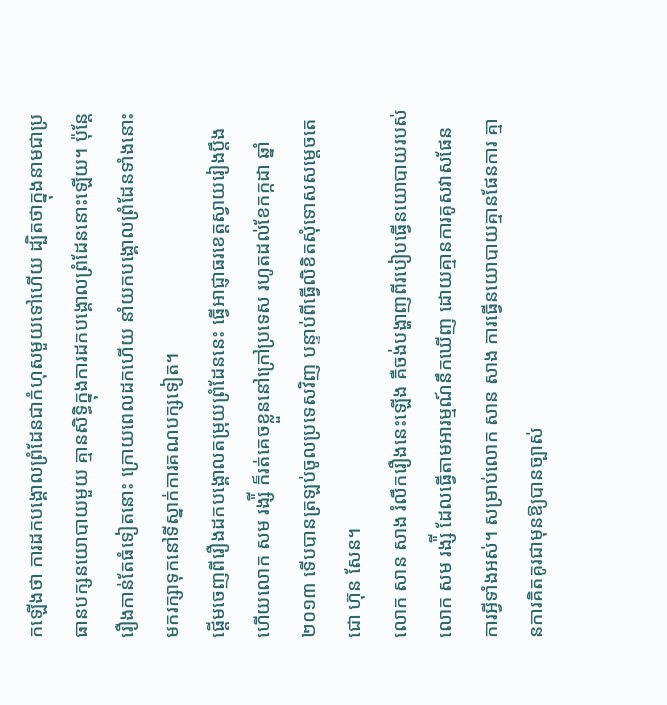កឡើងថា ការដកបង្គោលព្រំដែនជាកំហុសមួយទៅហើយ ដ្បិតថាក្នុងនាមជាប្រធានបក្សនយោបាយមួយ គ្មានសិទ្ធិក្នុងការដកបង្គោលព្រំដែននោះឡើយ។ ប៉ុន្តែរឿងកាន់តែធំទៀតនោះ ក្រោយពេលដកហើយ នាំយកបង្គោលព្រំដែនទាំងនោះមករក្សាទុកនៅទីស្នាក់ការគណបក្សទៀត។
ផ្តើមចេញពីរឿងដកបង្គោលតម្រុយព្រំដែននេះ ធ្វើអាជ្ញាធរខេត្តស្វាយរៀងប្តឹង ហើយលោក សម រង្ស៉ី ក៏រត់គេចខ្លួននៅក្រៅប្រទេស រហូតដល់ខែកក្កដា ឆ្នាំ២០១៣ ទើបបានត្រឡប់ចូលប្រទេសវិញ បន្ទាប់ពីធ្វើលិខិតសុំទោសសម្តេចតេជោ ហ៊ុន សែន។
លោក សាន សាង រំលឹករឿងនេះឡើង គឺចង់បង្ហាញពីរបៀបធ្វើនយោបាយរបស់លោក សម រង្ស៉ី ដែលធ្វើតាមអារម្មណ៍នឹកឃើញ ដោយគ្មានការគូសវាសផែនការអ្វីទាំងអស់។ សម្រាប់លោក សាន សាង ការធ្វើនយោបាយគ្មានផែនការ គ្មានការគិតគូរជាមុនឱ្យបានច្បាស់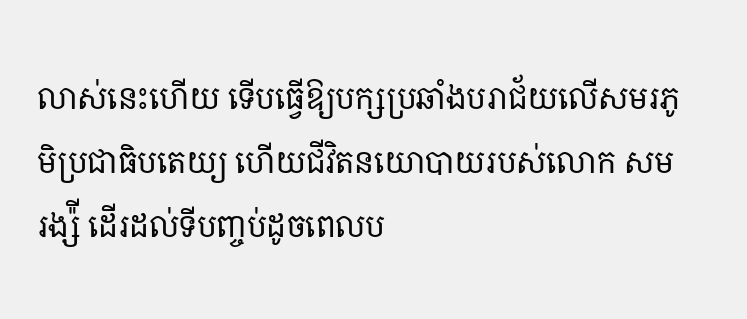លាស់នេះហើយ ទើបធ្វើឱ្យបក្សប្រឆាំងបរាជ័យលើសមរភូមិប្រជាធិបតេយ្យ ហើយជីវិតនយោបាយរបស់លោក សម រង្ស៉ី ដើរដល់ទីបញ្ចប់ដូចពេលប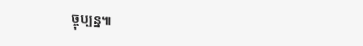ច្ចុប្បន្ន៕